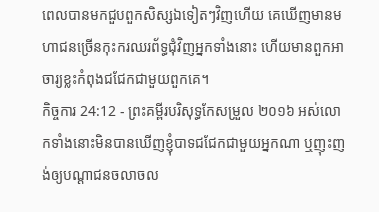ពេលបានមកជួបពួកសិស្សឯទៀតៗវិញហើយ គេឃើញមានមហាជនច្រើនកុះករឈរព័ទ្ធជុំវិញអ្នកទាំងនោះ ហើយមានពួកអាចារ្យខ្លះកំពុងជជែកជាមួយពួកគេ។
កិច្ចការ 24:12 - ព្រះគម្ពីរបរិសុទ្ធកែសម្រួល ២០១៦ អស់លោកទាំងនោះមិនបានឃើញខ្ញុំបាទជជែកជាមួយអ្នកណា ឬញុះញង់ឲ្យបណ្ដាជនចលាចល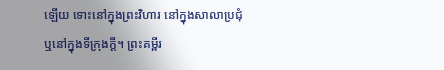ឡើយ ទោះនៅក្នុងព្រះវិហារ នៅក្នុងសាលាប្រជុំ ឬនៅក្នុងទីក្រុងក្តី។ ព្រះគម្ពីរ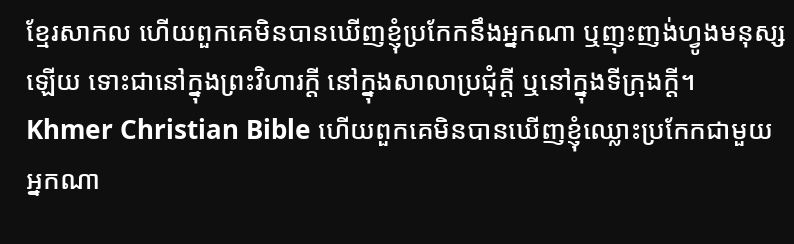ខ្មែរសាកល ហើយពួកគេមិនបានឃើញខ្ញុំប្រកែកនឹងអ្នកណា ឬញុះញង់ហ្វូងមនុស្សឡើយ ទោះជានៅក្នុងព្រះវិហារក្ដី នៅក្នុងសាលាប្រជុំក្ដី ឬនៅក្នុងទីក្រុងក្ដី។ Khmer Christian Bible ហើយពួកគេមិនបានឃើញខ្ញុំឈ្លោះប្រកែកជាមួយអ្នកណា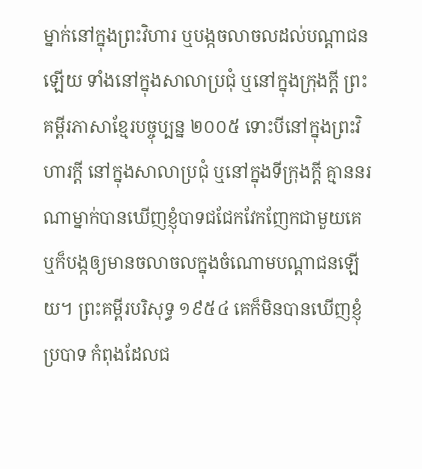ម្នាក់នៅក្នុងព្រះវិហារ ឬបង្កចលាចលដល់បណ្ដាជនឡើយ ទាំងនៅក្នុងសាលាប្រជុំ ឬនៅក្នុងក្រុងក្ដី ព្រះគម្ពីរភាសាខ្មែរបច្ចុប្បន្ន ២០០៥ ទោះបីនៅក្នុងព្រះវិហារក្ដី នៅក្នុងសាលាប្រជុំ ឬនៅក្នុងទីក្រុងក្ដី គ្មាននរណាម្នាក់បានឃើញខ្ញុំបាទជជែកវែកញែកជាមួយគេ ឬក៏បង្កឲ្យមានចលាចលក្នុងចំណោមបណ្ដាជនឡើយ។ ព្រះគម្ពីរបរិសុទ្ធ ១៩៥៤ គេក៏មិនបានឃើញខ្ញុំប្របាទ កំពុងដែលជ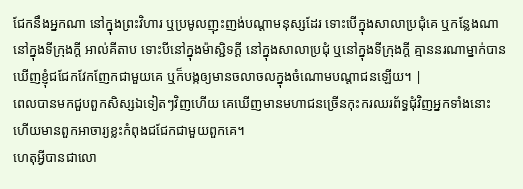ជែកនឹងអ្នកណា នៅក្នុងព្រះវិហារ ឬប្រមូលញុះញង់បណ្តាមនុស្សដែរ ទោះបើក្នុងសាលាប្រជុំគេ ឬកន្លែងណានៅក្នុងទីក្រុងក្តី អាល់គីតាប ទោះបីនៅក្នុងម៉ាស្ជិទក្ដី នៅក្នុងសាលាប្រជុំ ឬនៅក្នុងទីក្រុងក្ដី គ្មាននរណាម្នាក់បានឃើញខ្ញុំជជែកវែកញែកជាមួយគេ ឬក៏បង្កឲ្យមានចលាចលក្នុងចំណោមបណ្ដាជនឡើយ។ |
ពេលបានមកជួបពួកសិស្សឯទៀតៗវិញហើយ គេឃើញមានមហាជនច្រើនកុះករឈរព័ទ្ធជុំវិញអ្នកទាំងនោះ ហើយមានពួកអាចារ្យខ្លះកំពុងជជែកជាមួយពួកគេ។
ហេតុអ្វីបានជាលោ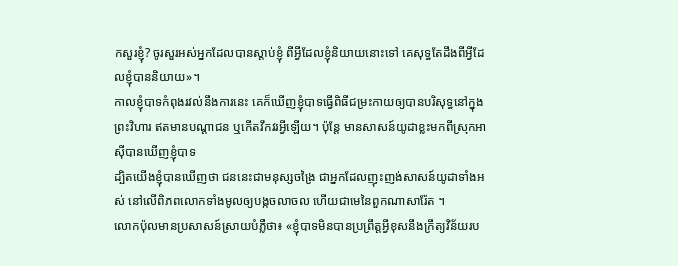កសួរខ្ញុំ? ចូរសួរអស់អ្នកដែលបានស្តាប់ខ្ញុំ ពីអ្វីដែលខ្ញុំនិយាយនោះទៅ គេសុទ្ធតែដឹងពីអ្វីដែលខ្ញុំបាននិយាយ»។
កាលខ្ញុំបាទកំពុងរវល់នឹងការនេះ គេក៏ឃើញខ្ញុំបាទធ្វើពិធីជម្រះកាយឲ្យបានបរិសុទ្ធនៅក្នុងព្រះវិហារ ឥតមានបណ្ដាជន ឬកើតវឹកវរអ្វីឡើយ។ ប៉ុន្តែ មានសាសន៍យូដាខ្លះមកពីស្រុកអាស៊ីបានឃើញខ្ញុំបាទ
ដ្បិតយើងខ្ញុំបានឃើញថា ជននេះជាមនុស្សចង្រៃ ជាអ្នកដែលញុះញង់សាសន៍យូដាទាំងអស់ នៅលើពិភពលោកទាំងមូលឲ្យបង្កចលាចល ហើយជាមេនៃពួកណាសារ៉ែត ។
លោកប៉ុលមានប្រសាសន៍ស្រាយបំភ្លឺថា៖ «ខ្ញុំបាទមិនបានប្រព្រឹត្តអ្វីខុសនឹងក្រឹត្យវិន័យរប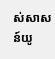ស់សាសន៍យូ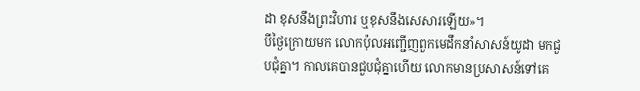ដា ខុសនឹងព្រះវិហារ ឬខុសនឹងសេសារឡើយ»។
បីថ្ងៃក្រោយមក លោកប៉ុលអញ្ជើញពួកមេដឹកនាំសាសន៍យូដា មកជួបជុំគ្នា។ កាលគេបានជួបជុំគ្នាហើយ លោកមានប្រសាសន៍ទៅគេ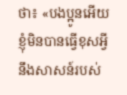ថា៖ «បងប្អូនអើយ ខ្ញុំមិនបានធ្វើខុសអ្វីនឹងសាសន៍របស់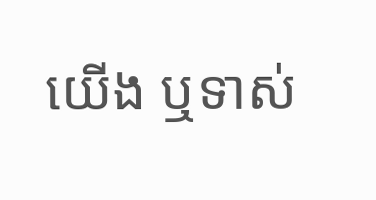យើង ឬទាស់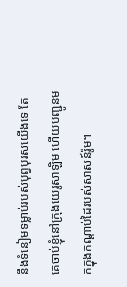នឹងទំនៀមទម្លាប់របស់បុព្វបុរសយើងទេ តែគេចាប់ខ្ញុំនៅក្រុងយេរូសាឡិម ហើយបញ្ជូនមកក្នុងកណ្តាប់ដៃរបស់សាសន៍រ៉ូម។